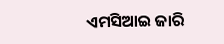ଏମସିଆଇ ଜାରି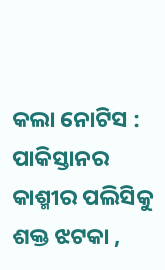କଲା ନୋଟିସ : ପାକିସ୍ତାନର କାଶ୍ମୀର ପଲିସିକୁ ଶକ୍ତ ଝଟକା ,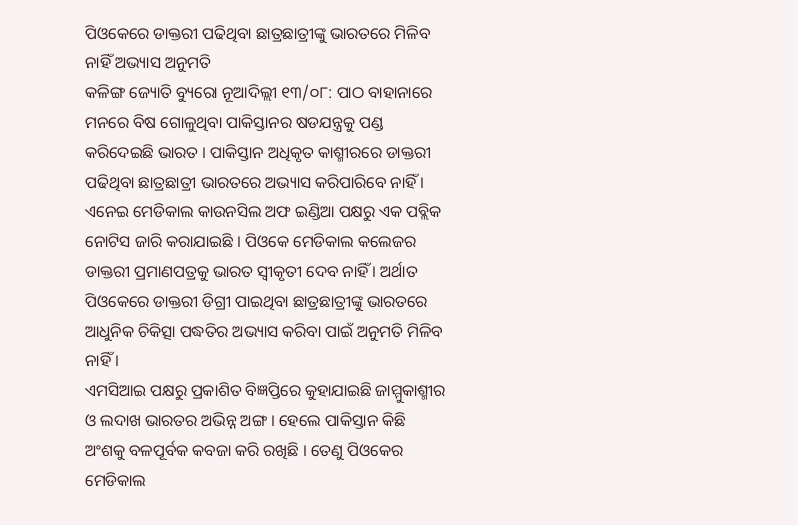ପିଓକେରେ ଡାକ୍ତରୀ ପଢିଥିବା ଛାତ୍ରଛାତ୍ରୀଙ୍କୁ ଭାରତରେ ମିଳିବ ନାହିଁ ଅଭ୍ୟାସ ଅନୁମତି
କଳିଙ୍ଗ ଜ୍ୟୋତି ବ୍ୟୁରୋ ନୂଆଦିଲ୍ଲୀ ୧୩/୦୮: ପାଠ ବାହାନାରେ ମନରେ ବିଷ ଗୋଳୁଥିବା ପାକିସ୍ତାନର ଷଡଯନ୍ତ୍ରକୁ ପଣ୍ଡ କରିଦେଇଛି ଭାରତ । ପାକିସ୍ତାନ ଅଧିକୃତ କାଶ୍ମୀରରେ ଡାକ୍ତରୀ ପଢିଥିବା ଛାତ୍ରଛାତ୍ରୀ ଭାରତରେ ଅଭ୍ୟାସ କରିପାରିବେ ନାହିଁ । ଏନେଇ ମେଡିକାଲ କାଉନସିଲ ଅଫ ଇଣ୍ଡିଆ ପକ୍ଷରୁ ଏକ ପବ୍ଲିକ ନୋଟିସ ଜାରି କରାଯାଇଛି । ପିଓକେ ମେଡିକାଲ କଲେଜର ଡାକ୍ତରୀ ପ୍ରମାଣପତ୍ରକୁ ଭାରତ ସ୍ୱୀକୃତୀ ଦେବ ନାହିଁ । ଅର୍ଥାତ ପିଓକେରେ ଡାକ୍ତରୀ ଡିଗ୍ରୀ ପାଇଥିବା ଛାତ୍ରଛାତ୍ରୀଙ୍କୁ ଭାରତରେ ଆଧୁନିକ ଚିକିତ୍ସା ପଦ୍ଧତିର ଅଭ୍ୟାସ କରିବା ପାଇଁ ଅନୁମତି ମିଳିବ ନାହିଁ ।
ଏମସିଆଇ ପକ୍ଷରୁ ପ୍ରକାଶିତ ବିଜ୍ଞପ୍ତିରେ କୁହାଯାଇଛି ଜାମ୍ମୁକାଶ୍ମୀର ଓ ଲଦାଖ ଭାରତର ଅଭିନ୍ନ ଅଙ୍ଗ । ହେଲେ ପାକିସ୍ତାନ କିଛି ଅଂଶକୁ ବଳପୂର୍ବକ କବଜା କରି ରଖିଛି । ତେଣୁ ପିଓକେର ମେଡିକାଲ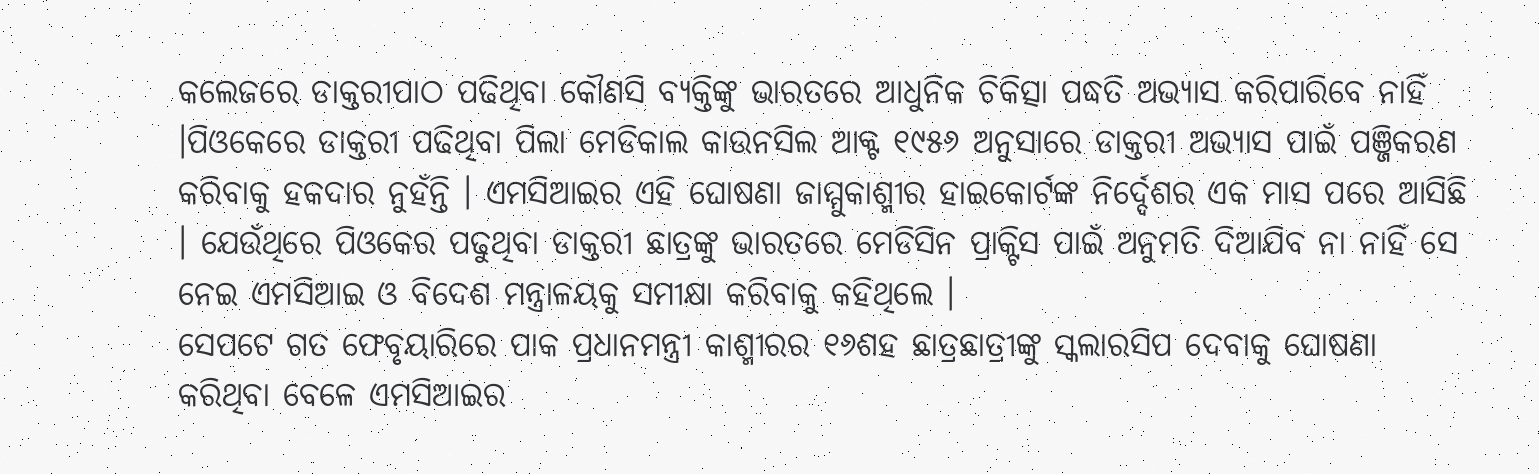କଲେଜରେ ଡାକ୍ତରୀପାଠ ପଢିଥିବା କୌଣସି ବ୍ୟକ୍ତିଙ୍କୁ ଭାରତରେ ଆଧୁନିକ ଚିକିତ୍ସା ପଦ୍ଧତି ଅଭ୍ୟାସ କରିପାରିବେ ନାହିଁ ।ପିଓକେରେ ଡାକ୍ତରୀ ପଢିଥିବା ପିଲା ମେଡିକାଲ କାଉନସିଲ ଆକ୍ଟ ୧୯୫୬ ଅନୁସାରେ ଡାକ୍ତରୀ ଅଭ୍ୟାସ ପାଇଁ ପଞ୍ଜିକରଣ କରିବାକୁ ହକଦାର ନୁହଁନ୍ତି । ଏମସିଆଇର ଏହି ଘୋଷଣା ଜାମ୍ମୁକାଶ୍ମୀର ହାଇକୋର୍ଟଙ୍କ ନିର୍ଦ୍ଦେଶର ଏକ ମାସ ପରେ ଆସିଛି । ଯେଉଁଥିରେ ପିଓକେର ପଢୁଥିବା ଡାକ୍ତରୀ ଛାତ୍ରଙ୍କୁ ଭାରତରେ ମେଡିସିନ ପ୍ରାକ୍ଟିସ ପାଇଁ ଅନୁମତି ଦିଆଯିବ ନା ନାହିଁ ସେ ନେଇ ଏମସିଆଇ ଓ ବିଦେଶ ମନ୍ତ୍ରାଳୟକୁ ସମୀକ୍ଷା କରିବାକୁ କହିଥିଲେ ।
ସେପଟେ ଗତ ଫେବୃୟାରିରେ ପାକ ପ୍ରଧାନମନ୍ତ୍ରୀ କାଶ୍ମୀରର ୧୬ଶହ ଛାତ୍ରଛାତ୍ରୀଙ୍କୁ ସ୍କଲାରସିପ ଦେବାକୁ ଘୋଷଣା କରିଥିବା ବେଳେ ଏମସିଆଇର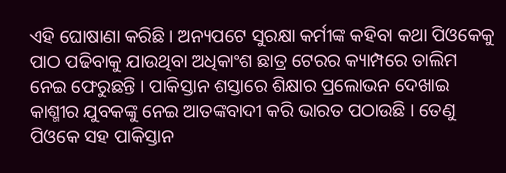ଏହି ଘୋଷାଣା କରିଛି । ଅନ୍ୟପଟେ ସୁରକ୍ଷା କର୍ମୀଙ୍କ କହିବା କଥା ପିଓକେକୁ ପାଠ ପଢିବାକୁ ଯାଉଥିବା ଅଧିକାଂଶ ଛାତ୍ର ଟେରର କ୍ୟାମ୍ପରେ ତାଲିମ ନେଇ ଫେରୁଛନ୍ତି । ପାକିସ୍ତାନ ଶସ୍ତାରେ ଶିକ୍ଷାର ପ୍ରଲୋଭନ ଦେଖାଇ କାଶ୍ମୀର ଯୁବକଙ୍କୁ ନେଇ ଆତଙ୍କବାଦୀ କରି ଭାରତ ପଠାଉଛି । ତେଣୁ ପିଓକେ ସହ ପାକିସ୍ତାନ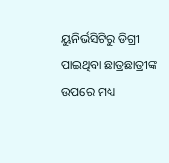ୟୁନିର୍ଭସିଟିରୁ ଡିଗ୍ରୀ ପାଇଥିବା ଛାତ୍ରଛାତ୍ରୀଙ୍କ ଉପରେ ମଧ୍ୟ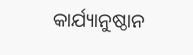କାର୍ଯ୍ୟାନୁଷ୍ଠାନ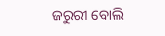ଜରୁରୀ ବୋଲି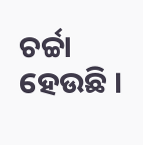ଚର୍ଚ୍ଚା ହେଉଛି ।